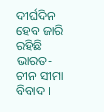ଦୀର୍ଘଦିନ ହେବ ଜାରି ରହିଛି ଭାରତ-ଚୀନ ସୀମା ବିବାଦ ।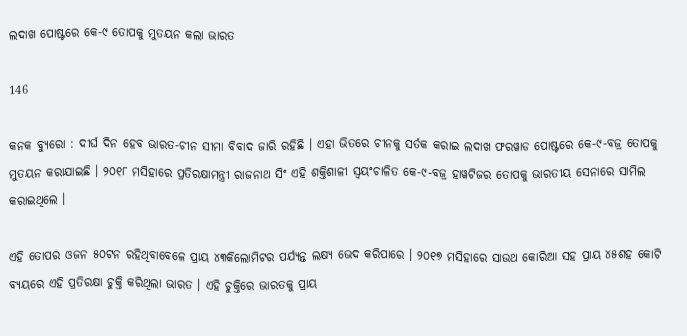ଲଦାଖ ପୋଷ୍ଟରେ କେ-୯ ତୋପକୁ ମୁତୟନ କଲା ଭାରତ

146

କନକ ବ୍ୟୁରୋ : ଦୀର୍ଘ ଦିନ ହେବ ଭାରତ-ଚୀନ ସୀମା ବିବାଦ ଜାରି ରହିଛି । ଏହା ଭିତରେ ଚୀନକୁ ସର୍ତକ କରାଇ ଲଦାଖ ଫରୱାଡ ପୋଷ୍ଟରେ କେ-୯-ବଜ୍ର ତୋପକୁ ମୁତୟନ କରାଯାଇଛି । ୨୦୧୮ ମସିହାରେ ପ୍ରତିରକ୍ଷାମନ୍ତ୍ରୀ ରାଜନାଥ ସିଂ ଏହି ଶକ୍ତିଶାଳୀ ସ୍ୱୟଂଚାଳିତ କେ-୯-ବଜ୍ର ହାୱଟିଜର ତୋପକୁ ଭାରତୀୟ ସେନାରେ ସାମିଲ କରାଇଥିଲେ ।

ଏହି ତୋପର ଓଜନ ୫୦ଟନ ରହିଥିବାବେଳେ ପ୍ରାୟ ୪୩କିଲୋମିଟର ପର୍ଯ୍ୟନ୍ତ ଲକ୍ଷ୍ୟ ଭେଦ କରିପାରେ । ୨୦୧୭ ମସିହାରେ ସାଉଥ କୋରିଆ ସହ ପ୍ରାୟ ୪୫ଶହ କୋଟି ବ୍ୟୟରେ ଏହି ପ୍ରତିରକ୍ଷା ଚୁକ୍ତି କରିଥିଲା ଭାରତ । ଏହି ଚୁକ୍ତିରେ ଭାରତକୁ ପ୍ରାୟ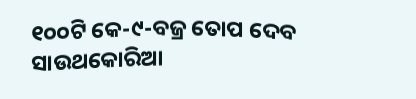୧୦୦ଟି କେ-୯-ବଜ୍ର ତୋପ ଦେବ ସାଉଥକୋରିଆ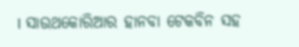। ସାଉଥକୋରିଆର ହାନବା ଟେକବିନ ସହ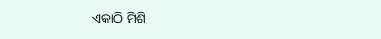ଏକାଠି ମିଶି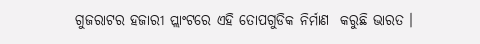ଗୁଜରାଟର ହଜାରୀ ପ୍ଲାଂଟରେ ଏହି ତୋପଗୁଡିକ ନିର୍ମାଣ  କରୁଛି ଭାରତ ।